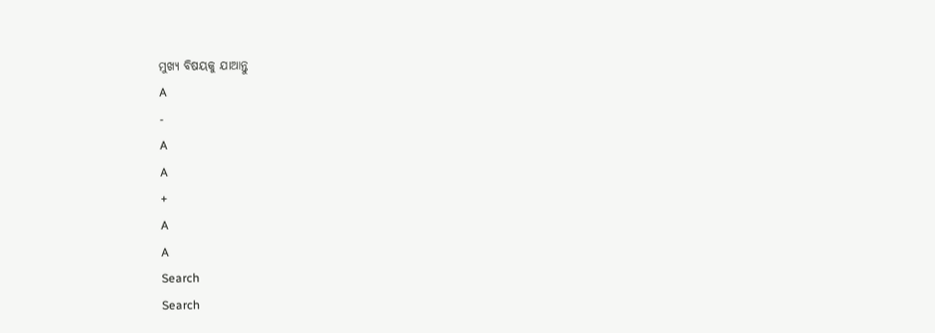ମୁଖ୍ୟ ବିଷୟକୁ ଯାଆନ୍ତୁ
A
-
A
A
+
A
A
Search
Search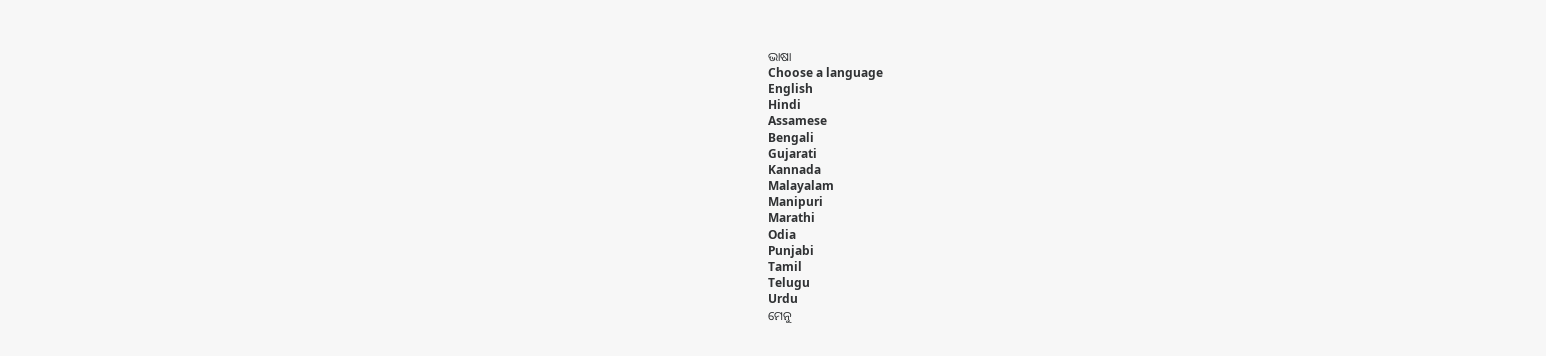ଭାଷା
Choose a language
English
Hindi
Assamese
Bengali
Gujarati
Kannada
Malayalam
Manipuri
Marathi
Odia
Punjabi
Tamil
Telugu
Urdu
ମେନୁ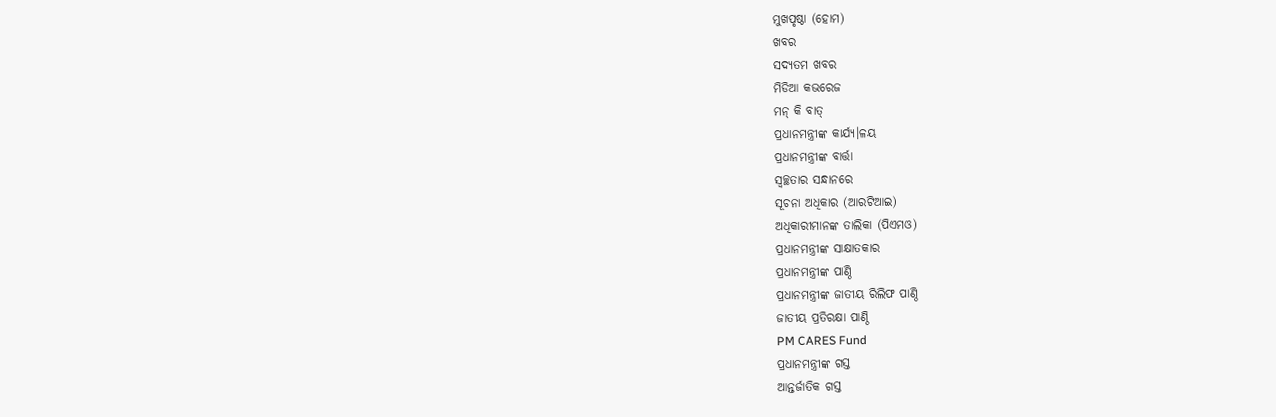ମୁଖପୃଷ୍ଠା (ହୋମ)
ଖବର
ସଦ୍ୟତମ ଖବର
ମିଡିଆ କଭରେଜ
ମନ୍ କି ବାତ୍
ପ୍ରଧାନମନ୍ତ୍ରୀଙ୍କ କାର୍ଯ୍ୟ।ଳୟ
ପ୍ରଧାନମନ୍ତ୍ରୀଙ୍କ ବାର୍ତ୍ତା
ସ୍ଵଚ୍ଛତାର ସନ୍ଧାନରେ
ସୂଚନା ଅଧିକାର (ଆରଟିଆଇ)
ଅଧିକାରୀମାନଙ୍କ ତାଲିକା (ପିଏମଓ)
ପ୍ରଧାନମନ୍ତ୍ରୀଙ୍କ ସାକ୍ଷାତକାର
ପ୍ରଧାନମନ୍ତ୍ରୀଙ୍କ ପାଣ୍ଠି
ପ୍ରଧାନମନ୍ତ୍ରୀଙ୍କ ଜାତୀୟ ରିଲିଫ ପାଣ୍ଠି
ଜାତୀୟ ପ୍ରତିରକ୍ଷା ପାଣ୍ଠି
PM CARES Fund
ପ୍ରଧାନମନ୍ତ୍ରୀଙ୍କ ଗସ୍ତ
ଆନ୍ତର୍ଜାତିକ ଗସ୍ତ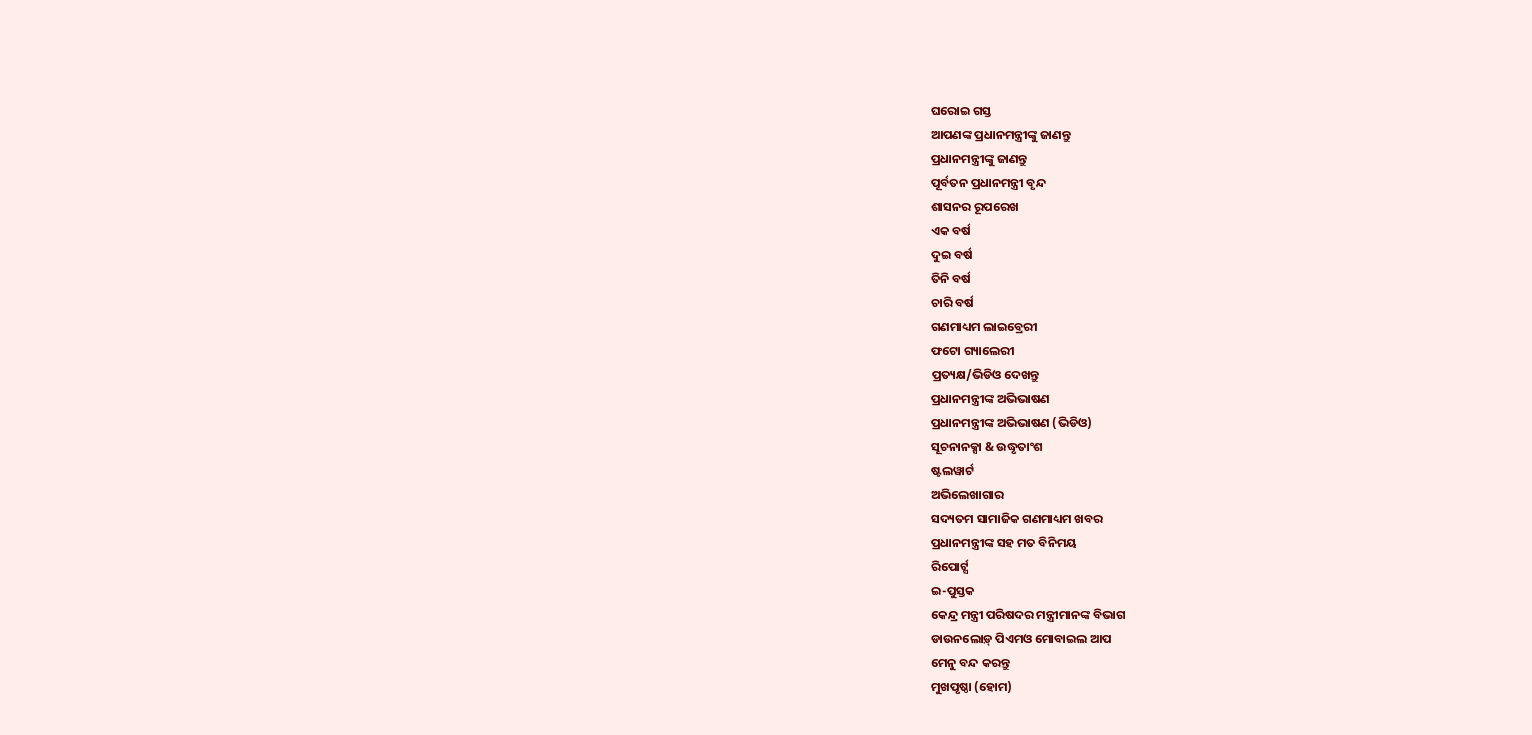ଘରୋଇ ଗସ୍ତ
ଆପଣଙ୍କ ପ୍ରଧାନମନ୍ତ୍ରୀଙ୍କୁ ଜାଣନ୍ତୁ
ପ୍ରଧାନମନ୍ତ୍ରୀଙ୍କୁ ଜାଣନ୍ତୁ
ପୂର୍ବତନ ପ୍ରଧାନମନ୍ତ୍ରୀ ବୃନ୍ଦ
ଶାସନର ରୂପରେଖ
ଏକ ବର୍ଷ
ଦୁଇ ବର୍ଷ
ତିନି ବର୍ଷ
ଚାରି ବର୍ଷ
ଗଣମାଧ୍ୟମ ଲାଇବ୍ରେରୀ
ଫଟୋ ଗ୍ୟାଲେରୀ
ପ୍ରତ୍ୟକ୍ଷ/ଭିଡିଓ ଦେଖନ୍ତୁ
ପ୍ରଧାନମନ୍ତ୍ରୀଙ୍କ ଅଭିଭାଷଣ
ପ୍ରଧାନମନ୍ତ୍ରୀଙ୍କ ଅଭିଭାଷଣ (ଭିଡିଓ)
ସୂଚନାନକ୍ସା & ଉଦ୍ଧୃତାଂଶ
ଷ୍ଟଲୱାର୍ଟ
ଅଭିଲେଖାଗାର
ସଦ୍ୟତମ ସାମାଜିକ ଗଣମାଧ୍ୟମ ଖବର
ପ୍ରଧାନମନ୍ତ୍ରୀଙ୍କ ସହ ମତ ବିନିମୟ
ରିପୋର୍ଟ୍ସ
ଇ-ପୁସ୍ତକ
କେନ୍ଦ୍ର ମନ୍ତ୍ରୀ ପରିଷଦର ମନ୍ତ୍ରୀମାନଙ୍କ ବିଭାଗ
ଡାଉନଲୋଡ଼୍ ପିଏମଓ ମୋବାଇଲ ଆପ
ମେନୁ ବନ୍ଦ କରନ୍ତୁ
ମୁଖପୃଷ୍ଠା (ହୋମ)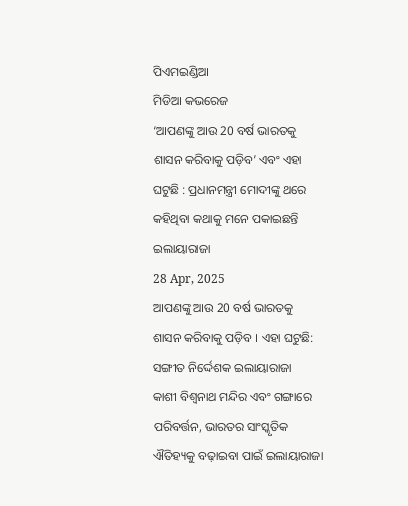ପିଏମଇଣ୍ଡିଆ
ମିଡିଆ କଭରେଜ
‘ଆପଣଙ୍କୁ ଆଉ 20 ବର୍ଷ ଭାରତକୁ ଶାସନ କରିବାକୁ ପଡ଼ିବ’ ଏବଂ ଏହା ଘଟୁଛି : ପ୍ରଧାନମନ୍ତ୍ରୀ ମୋଦୀଙ୍କୁ ଥରେ କହିଥିବା କଥାକୁ ମନେ ପକାଇଛନ୍ତି ଇଲାୟାରାଜା
28 Apr, 2025
ଆପଣଙ୍କୁ ଆଉ 20 ବର୍ଷ ଭାରତକୁ ଶାସନ କରିବାକୁ ପଡ଼ିବ । ଏହା ଘଟୁଛି: ସଙ୍ଗୀତ ନିର୍ଦ୍ଦେଶକ ଇଲାୟାରାଜା
କାଶୀ ବିଶ୍ୱନାଥ ମନ୍ଦିର ଏବଂ ଗଙ୍ଗାରେ ପରିବର୍ତ୍ତନ, ଭାରତର ସାଂସ୍କୃତିକ ଐତିହ୍ୟକୁ ବଢ଼ାଇବା ପାଇଁ ଇଲାୟାରାଜା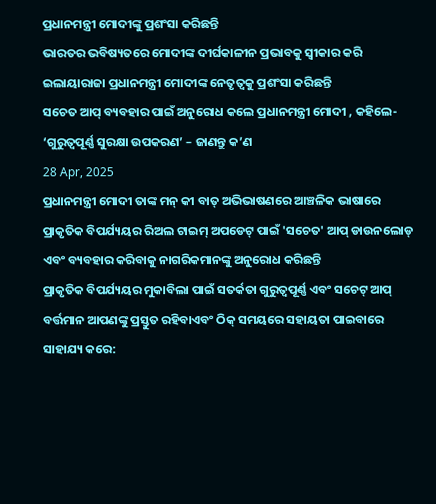ପ୍ରଧାନମନ୍ତ୍ରୀ ମୋଦୀଙ୍କୁ ପ୍ରଶଂସା କରିଛନ୍ତି
ଭାରତର ଭବିଷ୍ୟତରେ ମୋଦୀଙ୍କ ଦୀର୍ଘକାଳୀନ ପ୍ରଭାବକୁ ସ୍ୱୀକାର କରି ଇଲାୟାରାଜା ପ୍ରଧାନମନ୍ତ୍ରୀ ମୋଦୀଙ୍କ ନେତୃତ୍ୱକୁ ପ୍ରଶଂସା କରିଛନ୍ତି
ସଚେତ ଆପ୍ ବ୍ୟବହାର ପାଇଁ ଅନୁରୋଧ କଲେ ପ୍ରଧାନମନ୍ତ୍ରୀ ମୋଦୀ , କହିଲେ- ‘ଗୁରୁତ୍ୱପୂର୍ଣ୍ଣ ସୁରକ୍ଷା ଉପକରଣ’ – ଜାଣନ୍ତୁ କ’ଣ
28 Apr, 2025
ପ୍ରଧାନମନ୍ତ୍ରୀ ମୋଦୀ ତାଙ୍କ ମନ୍ କୀ ବାତ୍ ଅଭିଭାଷଣରେ ଆଞ୍ଚଳିକ ଭାଷାରେ ପ୍ରାକୃତିକ ବିପର୍ଯ୍ୟୟର ରିଅଲ ଟାଇମ୍ ଅପଡେଟ୍ ପାଇଁ 'ସଚେତ' ଆପ୍ ଡାଉନଲୋଡ୍ ଏବଂ ବ୍ୟବହାର କରିବାକୁ ନାଗରିକମାନଙ୍କୁ ଅନୁରୋଧ କରିଛନ୍ତି
ପ୍ରାକୃତିକ ବିପର୍ଯ୍ୟୟର ମୁକାବିଲା ପାଇଁ ସତର୍କତା ଗୁରୁତ୍ୱପୂର୍ଣ୍ଣ ଏବଂ ସଚେଟ୍ ଆପ୍ ବର୍ତ୍ତମାନ ଆପଣଙ୍କୁ ପ୍ରସ୍ତୁତ ରହିବାଏବଂ ଠିକ୍ ସମୟରେ ସହାୟତା ପାଇବାରେ ସାହାଯ୍ୟ କରେ: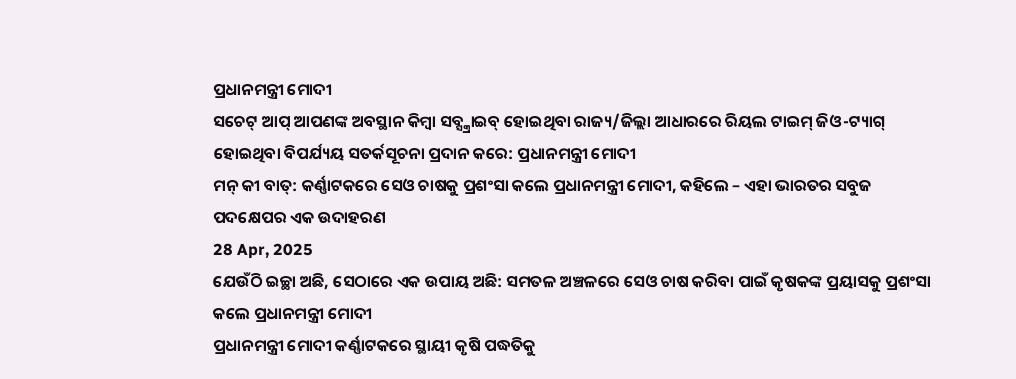ପ୍ରଧାନମନ୍ତ୍ରୀ ମୋଦୀ
ସଚେଟ୍ ଆପ୍ ଆପଣଙ୍କ ଅବସ୍ଥାନ କିମ୍ବା ସବ୍ସ୍କ୍ରାଇବ୍ ହୋଇଥିବା ରାଜ୍ୟ/ଜିଲ୍ଲା ଆଧାରରେ ରିୟଲ ଟାଇମ୍ ଜିଓ-ଟ୍ୟାଗ୍ ହୋଇଥିବା ବିପର୍ଯ୍ୟୟ ସତର୍କସୂଚନା ପ୍ରଦାନ କରେ: ପ୍ରଧାନମନ୍ତ୍ରୀ ମୋଦୀ
ମନ୍ କୀ ବାତ୍: କର୍ଣ୍ଣାଟକରେ ସେଓ ଚାଷକୁ ପ୍ରଶଂସା କଲେ ପ୍ରଧାନମନ୍ତ୍ରୀ ମୋଦୀ, କହିଲେ – ଏହା ଭାରତର ସବୁଜ ପଦକ୍ଷେପର ଏକ ଉଦାହରଣ
28 Apr, 2025
ଯେଉଁଠି ଇଚ୍ଛା ଅଛି, ସେଠାରେ ଏକ ଉପାୟ ଅଛି: ସମତଳ ଅଞ୍ଚଳରେ ସେଓ ଚାଷ କରିବା ପାଇଁ କୃଷକଙ୍କ ପ୍ରୟାସକୁ ପ୍ରଶଂସା କଲେ ପ୍ରଧାନମନ୍ତ୍ରୀ ମୋଦୀ
ପ୍ରଧାନମନ୍ତ୍ରୀ ମୋଦୀ କର୍ଣ୍ଣାଟକରେ ସ୍ଥାୟୀ କୃଷି ପଦ୍ଧତିକୁ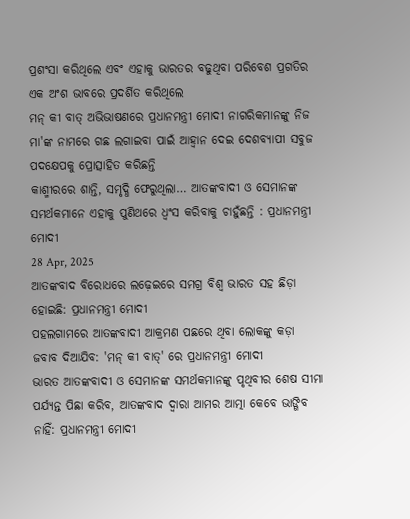ପ୍ରଶଂସା କରିଥିଲେ ଏବଂ ଏହାକୁ ଭାରତର ବଢୁଥିବା ପରିବେଶ ପ୍ରଗତିର ଏକ ଅଂଶ ଭାବରେ ପ୍ରଦର୍ଶିତ କରିଥିଲେ
ମନ୍ କୀ ବାତ୍ ଅଭିଭାଷଣରେ ପ୍ରଧାନମନ୍ତ୍ରୀ ମୋଦୀ ନାଗରିକମାନଙ୍କୁ ନିଜ ମା'ଙ୍କ ନାମରେ ଗଛ ଲଗାଇବା ପାଇଁ ଆହ୍ୱାନ ଦେଇ ଦେଶବ୍ୟାପୀ ସବୁଜ ପଦକ୍ଷେପକୁ ପ୍ରୋତ୍ସାହିତ କରିଛନ୍ତି
କାଶ୍ମୀରରେ ଶାନ୍ତି, ସମୃଦ୍ଧି ଫେରୁଥିଲା… ଆତଙ୍କବାଦୀ ଓ ସେମାନଙ୍କ ସମର୍ଥକମାନେ ଏହାକୁ ପୁଣିଥରେ ଧ୍ୱଂସ କରିବାକୁ ଚାହୁଁଛନ୍ତି : ପ୍ରଧାନମନ୍ତ୍ରୀ ମୋଦୀ
28 Apr, 2025
ଆତଙ୍କବାଦ ବିରୋଧରେ ଲଢ଼େଇରେ ସମଗ୍ର ବିଶ୍ୱ ଭାରତ ସହ ଛିଡ଼ା ହୋଇଛି: ପ୍ରଧାନମନ୍ତ୍ରୀ ମୋଦୀ
ପହଲଗାମରେ ଆତଙ୍କବାଦୀ ଆକ୍ରମଣ ପଛରେ ଥିବା ଲୋକଙ୍କୁ କଡ଼ା ଜବାବ ଦିଆଯିବ: 'ମନ୍ କୀ ବାତ୍' ରେ ପ୍ରଧାନମନ୍ତ୍ରୀ ମୋଦୀ
ଭାରତ ଆତଙ୍କବାଦୀ ଓ ସେମାନଙ୍କ ସମର୍ଥକମାନଙ୍କୁ ପୃଥିବୀର ଶେଷ ସୀମା ପର୍ଯ୍ୟନ୍ତ ପିଛା କରିବ, ଆତଙ୍କବାଦ ଦ୍ୱାରା ଆମର ଆତ୍ମା କେବେ ଭାଙ୍ଗିବ ନାହିଁ: ପ୍ରଧାନମନ୍ତ୍ରୀ ମୋଦୀ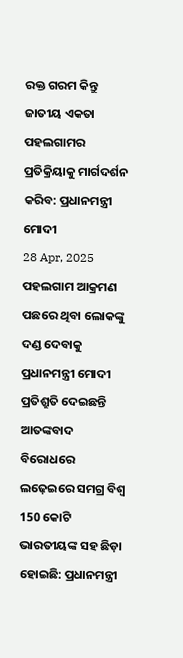ରକ୍ତ ଗରମ କିନ୍ତୁ ଜାତୀୟ ଏକତା ପହଲଗାମର ପ୍ରତିକ୍ରିୟାକୁ ମାର୍ଗଦର୍ଶନ କରିବ: ପ୍ରଧାନମନ୍ତ୍ରୀ ମୋଦୀ
28 Apr, 2025
ପହଲଗାମ ଆକ୍ରମଣ ପଛରେ ଥିବା ଲୋକଙ୍କୁ ଦଣ୍ଡ ଦେବାକୁ ପ୍ରଧାନମନ୍ତ୍ରୀ ମୋଦୀ ପ୍ରତିଶ୍ରୁତି ଦେଇଛନ୍ତି
ଆତଙ୍କବାଦ ବିରୋଧରେ ଲଢ଼େଇରେ ସମଗ୍ର ବିଶ୍ୱ 150 କୋଟି ଭାରତୀୟଙ୍କ ସହ ଛିଡ଼ା ହୋଇଛି: ପ୍ରଧାନମନ୍ତ୍ରୀ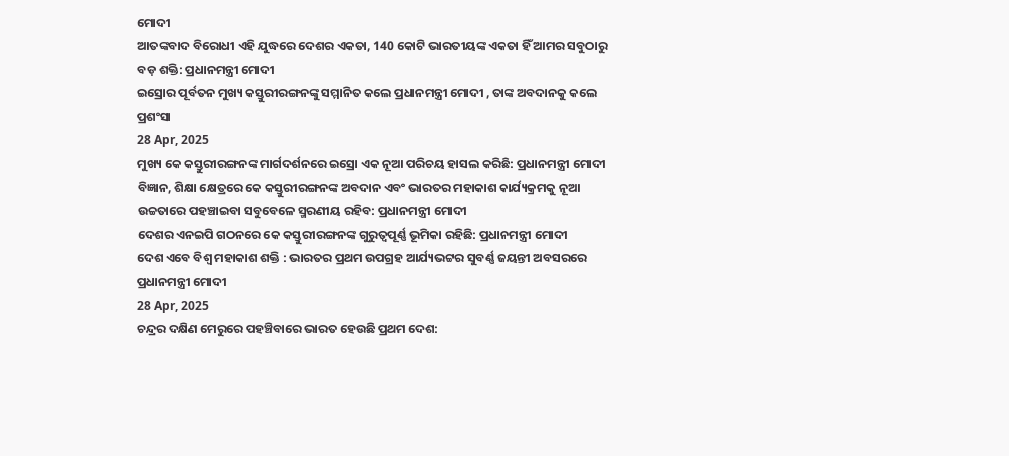ମୋଦୀ
ଆତଙ୍କବାଦ ବିରୋଧୀ ଏହି ଯୁଦ୍ଧରେ ଦେଶର ଏକତା, 140 କୋଟି ଭାରତୀୟଙ୍କ ଏକତା ହିଁ ଆମର ସବୁଠାରୁ ବଡ଼ ଶକ୍ତି: ପ୍ରଧାନମନ୍ତ୍ରୀ ମୋଦୀ
ଇସ୍ରୋର ପୂର୍ବତନ ମୁଖ୍ୟ କସ୍ତୁରୀରଙ୍ଗନଙ୍କୁ ସମ୍ମାନିତ କଲେ ପ୍ରଧାନମନ୍ତ୍ରୀ ମୋଦୀ , ତାଙ୍କ ଅବଦାନକୁ କଲେ ପ୍ରଶଂସା
28 Apr, 2025
ମୁଖ୍ୟ କେ କସ୍ତୁରୀରଙ୍ଗନଙ୍କ ମାର୍ଗଦର୍ଶନରେ ଇସ୍ରୋ ଏକ ନୂଆ ପରିଚୟ ହାସଲ କରିଛି: ପ୍ରଧାନମନ୍ତ୍ରୀ ମୋଦୀ
ବିଜ୍ଞାନ, ଶିକ୍ଷା କ୍ଷେତ୍ରରେ କେ କସ୍ତୁରୀରଙ୍ଗନଙ୍କ ଅବଦାନ ଏବଂ ଭାରତର ମହାକାଶ କାର୍ଯ୍ୟକ୍ରମକୁ ନୂଆ ଉଚ୍ଚତାରେ ପହଞ୍ଚାଇବା ସବୁବେଳେ ସ୍ମରଣୀୟ ରହିବ: ପ୍ରଧାନମନ୍ତ୍ରୀ ମୋଦୀ
ଦେଶର ଏନଇପି ଗଠନରେ କେ କସ୍ତୁରୀରଙ୍ଗନଙ୍କ ଗୁରୁତ୍ୱପୂର୍ଣ୍ଣ ଭୂମିକା ରହିଛି: ପ୍ରଧାନମନ୍ତ୍ରୀ ମୋଦୀ
ଦେଶ ଏବେ ବିଶ୍ୱ ମହାକାଶ ଶକ୍ତି : ଭାରତର ପ୍ରଥମ ଉପଗ୍ରହ ଆର୍ଯ୍ୟଭଟ୍ଟର ସୁବର୍ଣ୍ଣ ଜୟନ୍ତୀ ଅବସରରେ ପ୍ରଧାନମନ୍ତ୍ରୀ ମୋଦୀ
28 Apr, 2025
ଚନ୍ଦ୍ରର ଦକ୍ଷିଣ ମେରୁରେ ପହଞ୍ଚିବାରେ ଭାରତ ହେଉଛି ପ୍ରଥମ ଦେଶ: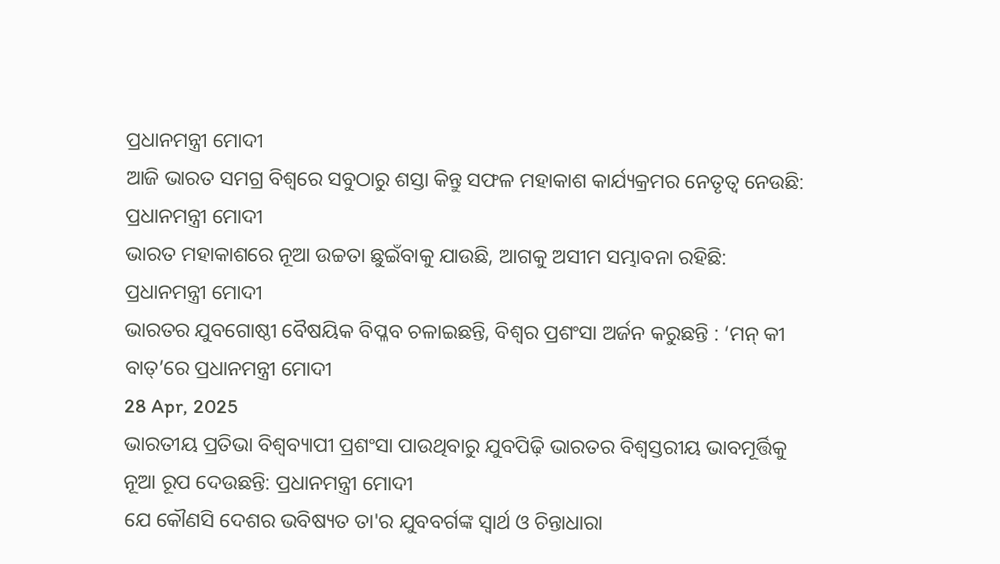ପ୍ରଧାନମନ୍ତ୍ରୀ ମୋଦୀ
ଆଜି ଭାରତ ସମଗ୍ର ବିଶ୍ୱରେ ସବୁଠାରୁ ଶସ୍ତା କିନ୍ତୁ ସଫଳ ମହାକାଶ କାର୍ଯ୍ୟକ୍ରମର ନେତୃତ୍ୱ ନେଉଛି: ପ୍ରଧାନମନ୍ତ୍ରୀ ମୋଦୀ
ଭାରତ ମହାକାଶରେ ନୂଆ ଉଚ୍ଚତା ଛୁଇଁବାକୁ ଯାଉଛି, ଆଗକୁ ଅସୀମ ସମ୍ଭାବନା ରହିଛି: ପ୍ରଧାନମନ୍ତ୍ରୀ ମୋଦୀ
ଭାରତର ଯୁବଗୋଷ୍ଠୀ ବୈଷୟିକ ବିପ୍ଳବ ଚଳାଇଛନ୍ତି, ବିଶ୍ୱର ପ୍ରଶଂସା ଅର୍ଜନ କରୁଛନ୍ତି : ‘ମନ୍ କୀ ବାତ୍’ରେ ପ୍ରଧାନମନ୍ତ୍ରୀ ମୋଦୀ
28 Apr, 2025
ଭାରତୀୟ ପ୍ରତିଭା ବିଶ୍ବବ୍ୟାପୀ ପ୍ରଶଂସା ପାଉଥିବାରୁ ଯୁବପିଢ଼ି ଭାରତର ବିଶ୍ବସ୍ତରୀୟ ଭାବମୂର୍ତ୍ତିକୁ ନୂଆ ରୂପ ଦେଉଛନ୍ତି: ପ୍ରଧାନମନ୍ତ୍ରୀ ମୋଦୀ
ଯେ କୌଣସି ଦେଶର ଭବିଷ୍ୟତ ତା'ର ଯୁବବର୍ଗଙ୍କ ସ୍ୱାର୍ଥ ଓ ଚିନ୍ତାଧାରା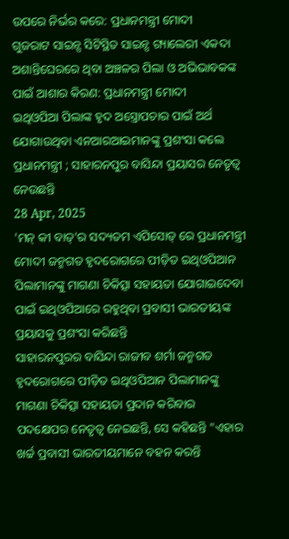ଉପରେ ନିର୍ଭର କରେ: ପ୍ରଧାନମନ୍ତ୍ରୀ ମୋଦୀ
ଗୁଜରାଟ ସାଇନ୍ସ ସିଟିସ୍ଥିତ ସାଇନ୍ସ ଗ୍ୟାଲେରୀ ଏକଦା ଅଶାନ୍ତିଘେରରେ ଥିବା ଅଞ୍ଚଳର ପିଲା ଓ ଅଭିଭାବକଙ୍କ ପାଇଁ ଆଶାର କିରଣ: ପ୍ରଧାନମନ୍ତ୍ରୀ ମୋଦୀ
ଇଥିଓପିଆ ପିଲାଙ୍କ ହୃଦ ଅସ୍ତ୍ରୋପଚାର ପାଇଁ ଅର୍ଥ ଯୋଗାଉଥିବା ଏନଆରଆଇମାନଙ୍କୁ ପ୍ରଶଂସା କଲେ ପ୍ରଧାନମନ୍ତ୍ରୀ ; ସାହାରନପୁର ବାସିନ୍ଦା ପ୍ରୟାସର ନେତୃତ୍ୱ ନେଉଛନ୍ତି
28 Apr, 2025
'ମନ୍ କୀ ବାତ୍'ର ସଦ୍ୟତମ ଏପିସୋଡ୍ ରେ ପ୍ରଧାନମନ୍ତ୍ରୀ ମୋଦୀ ଜନ୍ମଗତ ହୃଦରୋଗରେ ପୀଡ଼ିତ ଇଥିଓପିଆନ ପିଲାମାନଙ୍କୁ ମାଗଣା ଚିକିତ୍ସା ସହାୟତା ଯୋଗାଇଦେବା ପାଇଁ ଇଥିଓପିଆରେ ରହୁଥିବା ପ୍ରବାସୀ ଭାରତୀୟଙ୍କ ପ୍ରୟାସକୁ ପ୍ରଶଂସା କରିଛନ୍ତି
ସାହାରନପୁରର ବାସିନ୍ଦା ରାଜୀବ ଶର୍ମା ଜନ୍ମଗତ ହୃଦରୋଗରେ ପୀଡ଼ିତ ଇଥିଓପିଆନ ପିଲାମାନଙ୍କୁ ମାଗଣା ଚିକିତ୍ସା ସହାୟତା ପ୍ରଦାନ କରିବାର ପଦକ୍ଷେପର ନେତୃତ୍ୱ ନେଇଛନ୍ତି, ସେ କହିଛନ୍ତି "ଏହାର ଖର୍ଚ୍ଚ ପ୍ରବାସୀ ଭାରତୀୟମାନେ ବହନ କରନ୍ତି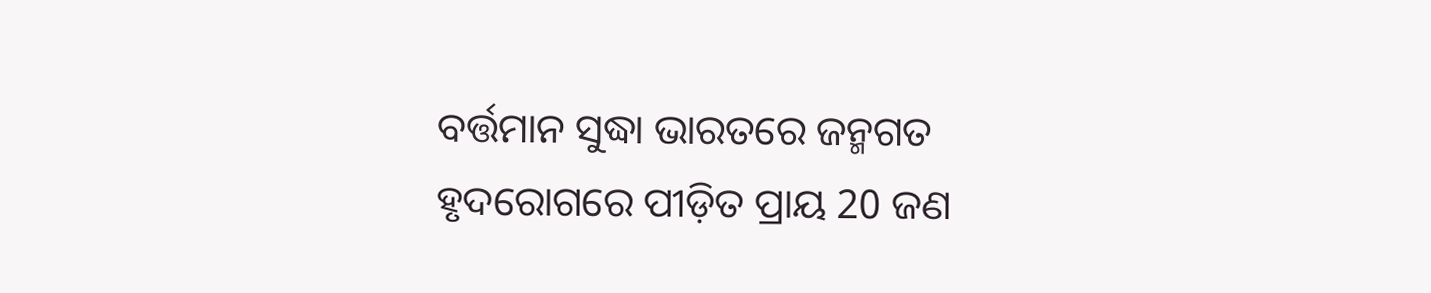ବର୍ତ୍ତମାନ ସୁଦ୍ଧା ଭାରତରେ ଜନ୍ମଗତ ହୃଦରୋଗରେ ପୀଡ଼ିତ ପ୍ରାୟ 20 ଜଣ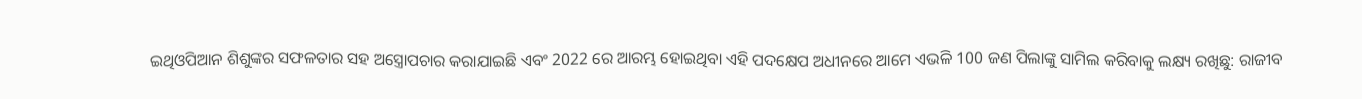ଇଥିଓପିଆନ ଶିଶୁଙ୍କର ସଫଳତାର ସହ ଅସ୍ତ୍ରୋପଚାର କରାଯାଇଛି ଏବଂ 2022 ରେ ଆରମ୍ଭ ହୋଇଥିବା ଏହି ପଦକ୍ଷେପ ଅଧୀନରେ ଆମେ ଏଭଳି 100 ଜଣ ପିଲାଙ୍କୁ ସାମିଲ କରିବାକୁ ଲକ୍ଷ୍ୟ ରଖିଛୁ: ରାଜୀବ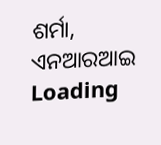ଶର୍ମା, ଏନଆରଆଇ
Loading